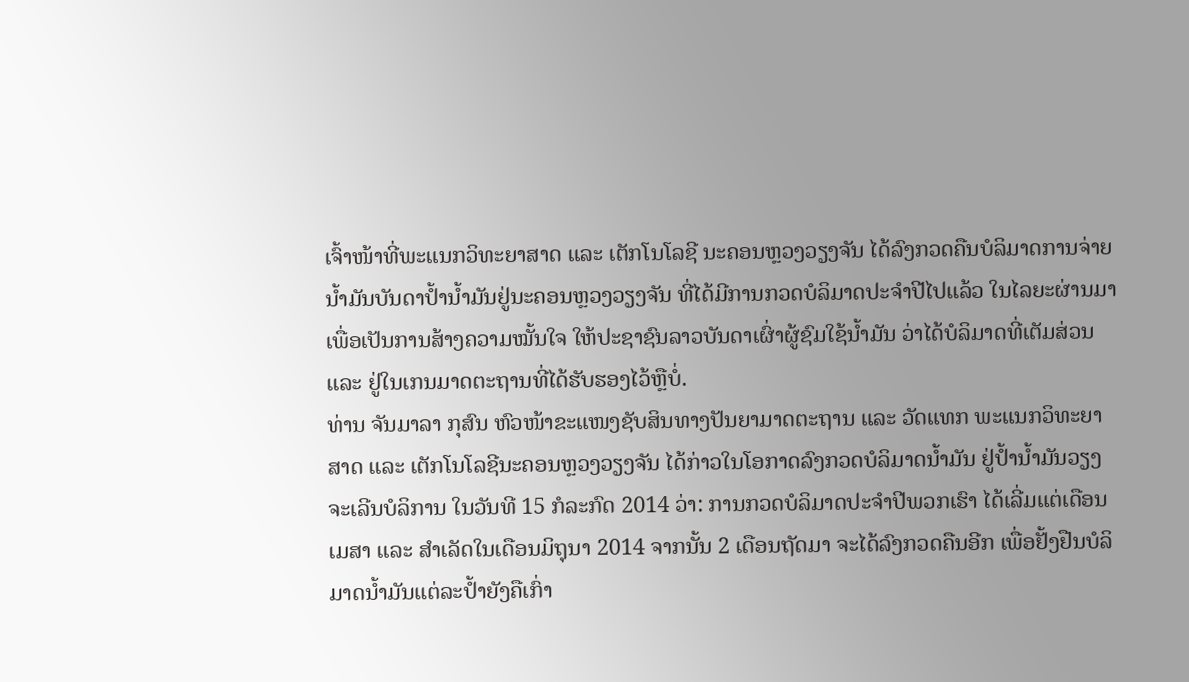ເຈົ້າໜ້າທີ່ພະແນກວິທະຍາສາດ ແລະ ເຕັກໂນໂລຊີ ນະຄອນຫຼວງວຽງຈັນ ໄດ້ລົງກວດຄືນບໍລິມາດການຈ່າຍ
ນ້ຳມັນບັນດາປ້ຳນ້ຳມັນຢູ່ນະຄອນຫຼວງວຽງຈັນ ທີ່ໄດ້ມີການກວດບໍລິມາດປະຈຳປີໄປແລ້ວ ໃນໄລຍະຜ່ານມາ
ເພື່ອເປັນການສ້າງຄວາມໝັ້ນໃຈ ໃຫ້ປະຊາຊົນລາວບັນດາເຜົ່າຜູ້ຊົມໃຊ້ນ້ຳມັນ ວ່າໄດ້ບໍລິມາດທີ່ເຕັມສ່ວນ
ແລະ ຢູ່ໃນເກນມາດຕະຖານທີ່ໄດ້ຮັບຮອງໄວ້ຫຼືບໍ່.
ທ່ານ ຈັນມາລາ ກຸສົນ ຫົວໜ້າຂະແໜງຊັບສິນທາງປັນຍາມາດຕະຖານ ແລະ ວັດແທກ ພະແນກວິທະຍາ
ສາດ ແລະ ເຕັກໂນໂລຊີນະຄອນຫຼວງວຽງຈັນ ໄດ້ກ່າວໃນໂອກາດລົງກວດບໍລິມາດນ້ຳມັນ ຢູ່ປ້ຳນ້ຳມັນວຽງ
ຈະເລີນບໍລິການ ໃນວັນທີ 15 ກໍລະກົດ 2014 ວ່າ: ການກວດບໍລິມາດປະຈຳປີພວກເຮົາ ໄດ້ເລີ່ມແຕ່ເດືອນ
ເມສາ ແລະ ສຳເລັດໃນເດືອນມິຖຸນາ 2014 ຈາກນັ້ນ 2 ເດືອນຖັດມາ ຈະໄດ້ລົງກວດຄືນອີກ ເພື່ອຢັ້ງຢືນບໍລິ
ມາດນ້ຳມັນແຕ່ລະປ້ຳຍັງຄືເກົ່າ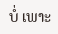ບໍ່ ເພາະ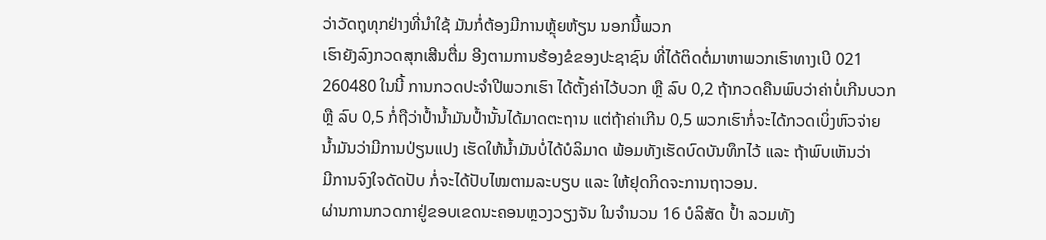ວ່າວັດຖຸທຸກຢ່າງທີ່ນຳໃຊ້ ມັນກໍ່ຕ້ອງມີການຫຼຸ້ຍຫ້ຽນ ນອກນີ້ພວກ
ເຮົາຍັງລົງກວດສຸກເສີນຕື່ມ ອີງຕາມການຮ້ອງຂໍຂອງປະຊາຊົນ ທີ່ໄດ້ຕິດຕໍ່ມາຫາພວກເຮົາທາງເບີ 021
260480 ໃນນີ້ ການກວດປະຈຳປີພວກເຮົາ ໄດ້ຕັ້ງຄ່າໄວ້ບວກ ຫຼື ລົບ 0,2 ຖ້າກວດຄືນພົບວ່າຄ່າບໍ່ເກີນບວກ
ຫຼື ລົບ 0,5 ກໍ່ຖືວ່າປ້ຳນ້ຳມັນປ້ຳນັ້ນໄດ້ມາດຕະຖານ ແຕ່ຖ້າຄ່າເກີນ 0,5 ພວກເຮົາກໍ່ຈະໄດ້ກວດເບິ່ງຫົວຈ່າຍ
ນ້ຳມັນວ່າມີການປ່ຽນແປງ ເຮັດໃຫ້ນ້ຳມັນບໍ່ໄດ້ບໍລິມາດ ພ້ອມທັງເຮັດບົດບັນທຶກໄວ້ ແລະ ຖ້າພົບເຫັນວ່າ
ມີການຈົງໃຈດັດປັບ ກໍ່ຈະໄດ້ປັບໄໝຕາມລະບຽບ ແລະ ໃຫ້ຢຸດກິດຈະການຖາວອນ.
ຜ່ານການກວດກາຢູ່ຂອບເຂດນະຄອນຫຼວງວຽງຈັນ ໃນຈຳນວນ 16 ບໍລິສັດ ປ້ຳ ລວມທັງ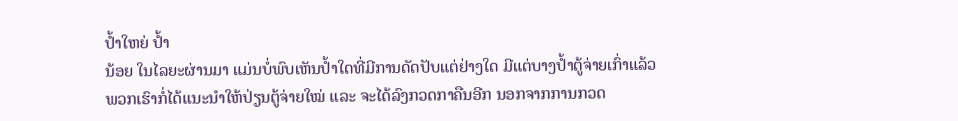ປ້ຳໃຫຍ່ ປ້ຳ
ນ້ອຍ ໃນໄລຍະຜ່ານມາ ແມ່ນບໍ່ພົບເຫັນປ້ຳໃດທີ່ມີການດັດປັບແຕ່ຢ່າງໃດ ມີແຕ່ບາງປ້ຳຕູ້ຈ່າຍເກົ່າແລ້ວ
ພວກເຮົາກໍ່ໄດ້ແນະນຳໃຫ້ປ່ຽນຕູ້ຈ່າຍໃໝ່ ແລະ ຈະໄດ້ລົງກວດກາຄືນອີກ ນອກຈາກການກວດ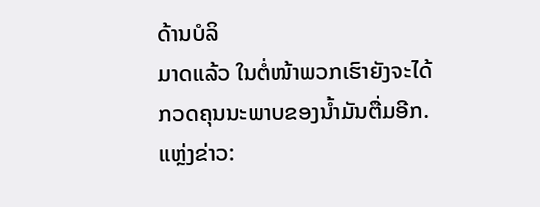ດ້ານບໍລິ
ມາດແລ້ວ ໃນຕໍ່ໜ້າພວກເຮົາຍັງຈະໄດ້ກວດຄຸນນະພາບຂອງນ້ຳມັນຕື່ມອີກ.
ແຫຼ່ງຂ່າວ: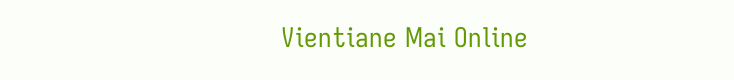Vientiane Mai Online